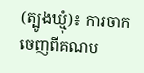(ត្បូងឃ្មុំ)៖ ការចាកចេញពីគណប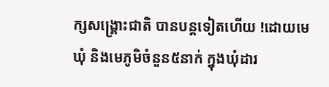ក្សសង្រ្គោះជាតិ បានបន្តទៀតហើយ !ដោយមេឃុំ និងមេភូមិចំនួន៥នាក់ ក្នុងឃុំដារ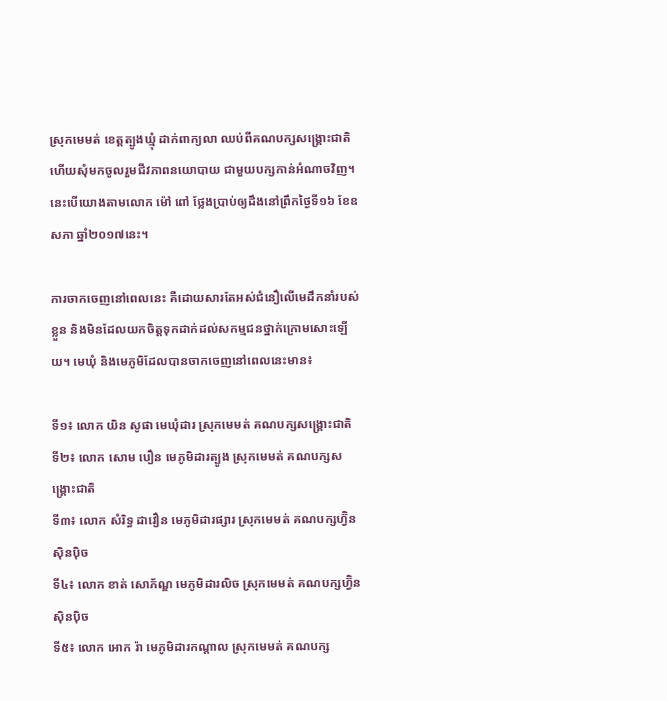ស្រុកមេមត់ ខេត្តត្បូងឃ្មុំ ដាក់ពាក្យលា ឈប់ពីគណបក្សសង្រ្គោះជាតិ ហើយសុំមកចូលរួមជីវភាពនយោបាយ ជាមួយបក្សកាន់អំណាចវិញ។ នេះបើយោងតាមលោក ម៉ៅ ពៅ ថ្លែងប្រាប់ឲ្យដឹងនៅព្រឹកថ្ងៃទី១៦ ខែឧសភា ឆ្នាំ២០១៧នេះ។

ការចាកចេញនៅពេលនេះ គឺដោយសារតែអស់ជំនឿលើមេដឹកនាំរបស់ខ្លួន និងមិនដែលយកចិត្តទុកដាក់ដល់សកម្មជនថ្នាក់ក្រោមសោះឡើយ។ មេឃុំ និងមេភូមិដែលបានចាកចេញនៅពេលនេះមាន៖

ទី១៖ លោក យិន សូផា មេឃុំដារ ស្រុកមេមត់ គណបក្សសង្រ្គោះជាតិ
ទី២៖ លោក សោម បឿន មេភូមិដារត្បូង ស្រុកមេមត់ គណបក្សសង្រ្គោះជាតិ
ទី៣៖ លោក សំរិទ្ធ ដាវឿន មេភូមិដារផ្សារ ស្រុកមេមត់ គណបក្សហ្វ៊ិនស៊ិនប៉ិច
ទី៤៖ លោក ខាត់ សោភ័ណ្ឌ មេភូមិដារលិច ស្រុកមេមត់ គណបក្សហ្វ៊ិនស៊ិនប៉ិច
ទី៥៖ លោក អោក រ៉ា មេភូមិដារកណ្តាល ស្រុកមេមត់ គណបក្ស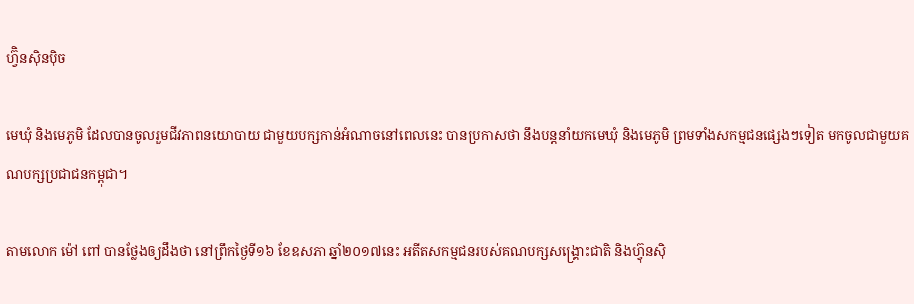ហ្វ៊ិនស៊ិនប៉ិច

មេឃុំ និងមេភូមិ ដែលបានចូលរួមជីវភាពនយោបាយ ជាមួយបក្សកាន់អំណាចនៅពេលនេះ បានប្រកាសថា នឹងបន្តនាំយកមេឃុំ និងមេភូមិ ព្រមទាំងសកម្មជនផ្សេងៗទៀត មកចូលជាមួយគណបក្សប្រជាជនកម្ពុជា។

តាមលោក ម៉ៅ ពៅ បានថ្លែងឲ្យដឹងថា នៅព្រឹកថ្ងៃទី១៦ ខែឧសភា ឆ្នាំ២០១៧នេះ អតីតសកម្មជនរបស់គណបក្សសង្រ្គោះជាតិ និងហ្វ៊ុនស៊ិ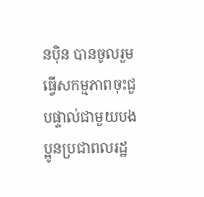នប៉ិន បានចូលរួមធ្វើសកម្មភាពចុះជួបផ្ទាល់ជាមួយបងប្អូនប្រជាពលរដ្ឋ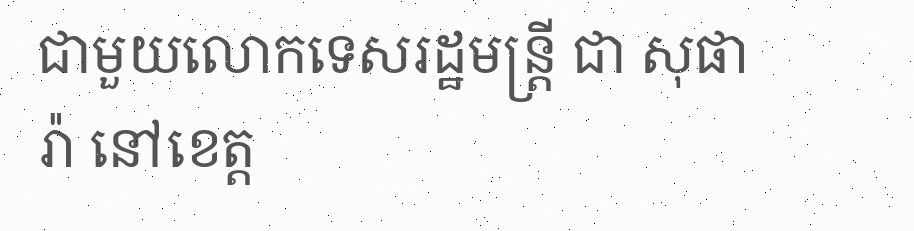ជាមួយលោកទេសរដ្ឋមន្រ្តី ជា សុផារ៉ា នៅខេត្ត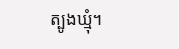ត្បូងឃ្មុំ។